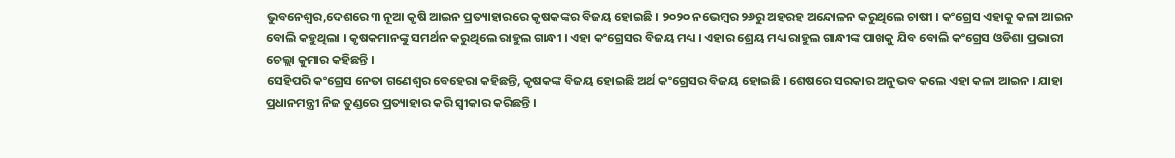ଭୁବନେଶ୍ୱର,ଦେଶରେ ୩ ନୂଆ କୃଷି ଆଇନ ପ୍ରତ୍ୟାହାରରେ କୃଷକଙ୍କର ବିଜୟ ହୋଇଛି । ୨୦୨୦ ନଭେମ୍ବର ୨୬ରୁ ଅହରହ ଅନ୍ଦୋଳନ କରୁଥିଲେ ଚାଷୀ । କଂଗ୍ରେସ ଏହାକୁ କଳା ଆଇନ ବୋଲି କହୁଥିଲା । କୃଷକମାନଙ୍କୁ ସମର୍ଥନ କରୁଥିଲେ ରାହୁଲ ଗାନ୍ଧୀ । ଏହା କଂଗ୍ରେସର ବିଜୟ ମଧ୍ୟ । ଏହାର ଶ୍ରେୟ ମଧ୍ୟ ରାହୁଲ ଗାନ୍ଧୀଙ୍କ ପାଖକୁ ଯିବ ବୋଲି କଂଗ୍ରେସ ଓଡିଶା ପ୍ରଭାରୀ ଚେଲ୍ଲା କୁମାର କହିଛନ୍ତି ।
ସେହିପରି କଂଗ୍ରେସ ନେତା ଗଣେଶ୍ୱର ବେହେରା କହିଛନ୍ତି, କୃଷକଙ୍କ ବିଜୟ ହୋଇଛି ଅର୍ଥ କଂଗ୍ରେସର ବିଜୟ ହୋଇଛି । ଶେଷରେ ସରକାର ଅନୁଭବ କଲେ ଏହା କଳା ଆଇନ । ଯାହା ପ୍ରଧାନମନ୍ତ୍ରୀ ନିଜ ତୁଣ୍ଡରେ ପ୍ରତ୍ୟାହାର କରି ସ୍ୱୀକାର କରିଛନ୍ତି ।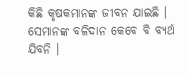କିଛି କୃଷକମାନଙ୍କ ଜୀବନ ଯାଇଛି । ସେମାନଙ୍କ ବଳିଦାନ କେବେ ବି ବ୍ୟର୍ଥ ଯିବନି ।